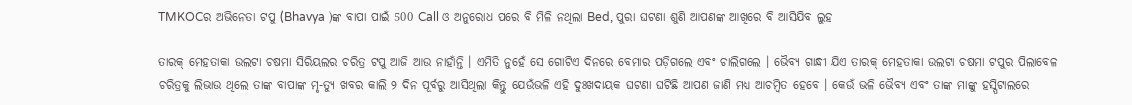TMKOCର ଅଭିନେତା ଟପୁ (Bhavya )ଙ୍କ ବାପା ପାଇଁ 500 Call ଓ ଅନୁରୋଧ ପରେ ବି ମିଳି ନଥିଲା Bed, ପୁରା ଘଟଣା ଶୁଣି ଆପଣଙ୍କ ଆଖିରେ ବି ଆସିଯିବ ଲୁହ

ତାରକ୍ ମେହତାକା ଉଲଟା ଚଷମା ସିରିୟଲର ଚରିତ୍ର ଟପୁ ଆଜି ଆଉ ନାହାଁନ୍ତି । ଏମିତି ନୁହେଁ ସେ ଗୋଟିଏ ଦିନରେ ବେମାର ପଡ଼ିଗଲେ ଏବଂ ଚାଲିଗଲେ । ଭୈବ୍ୟ ଗାନ୍ଧୀ ଯିଏ ତାରକ୍ ମେହତାକା ଉଲଟା ଚଷମା ଟପୁର ପିଲାବେଳ ଚରିତ୍ରକୁ ଲିଭାଉ ଥିଲେ ତାଙ୍କ ବାପାଙ୍କ ମୃ-ତ୍ୟୁ ଖବର କାଲି ୨ ଦିନ ପୂର୍ବରୁ ଆସିଥିଲା କିନ୍ତୁ ଯେଉଁଭଳି ଏହି ଦୁଃଖଦାୟକ ଘଟଣା ଘଟିଛି ଆପଣ ଜାଣି ମଧ୍ୟ ଆଚମ୍ବିତ ହେବେ । କେଉଁ ଭଳି ଭୈବ୍ୟ ଏବଂ ତାଙ୍କ ମାଙ୍କୁ ହସ୍ପିଟାଲରେ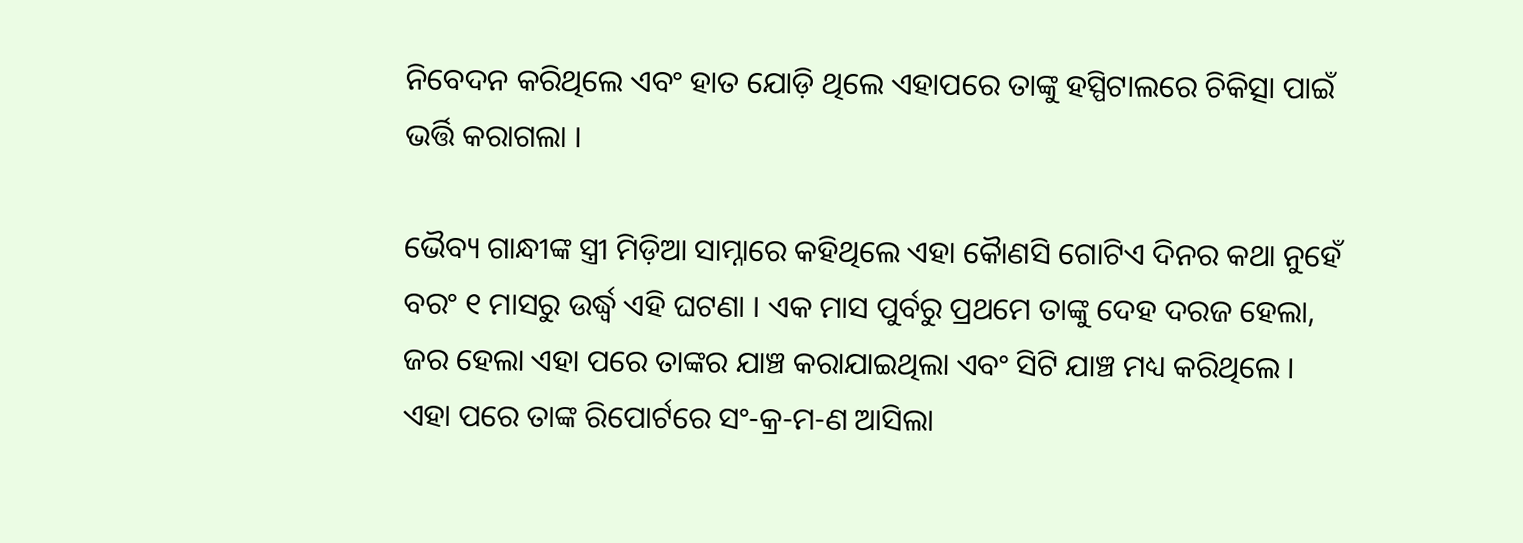ନିବେଦନ କରିଥିଲେ ଏବଂ ହାତ ଯୋଡ଼ି ଥିଲେ ଏହାପରେ ତାଙ୍କୁ ହସ୍ପିଟାଲରେ ଚିକିତ୍ସା ପାଇଁ ଭର୍ତ୍ତି କରାଗଲା ।

ଭୈବ୍ୟ ଗାନ୍ଧୀଙ୍କ ସ୍ତ୍ରୀ ମିଡ଼ିଆ ସାମ୍ନାରେ କହିଥିଲେ ଏହା କୈାଣସି ଗୋଟିଏ ଦିନର କଥା ନୁହେଁ ବରଂ ୧ ମାସରୁ ଉର୍ଦ୍ଧ୍ବ ଏହି ଘଟଣା । ଏକ ମାସ ପୁର୍ବରୁ ପ୍ରଥମେ ତାଙ୍କୁ ଦେହ ଦରଜ ହେଲା, ଜର ହେଲା ଏହା ପରେ ତାଙ୍କର ଯାଞ୍ଚ କରାଯାଇଥିଲା ଏବଂ ସିଟି ଯାଞ୍ଚ ମଧ୍ୟ କରିଥିଲେ । ଏହା ପରେ ତାଙ୍କ ରିପୋର୍ଟରେ ସଂ-କ୍ର-ମ-ଣ ଆସିଲା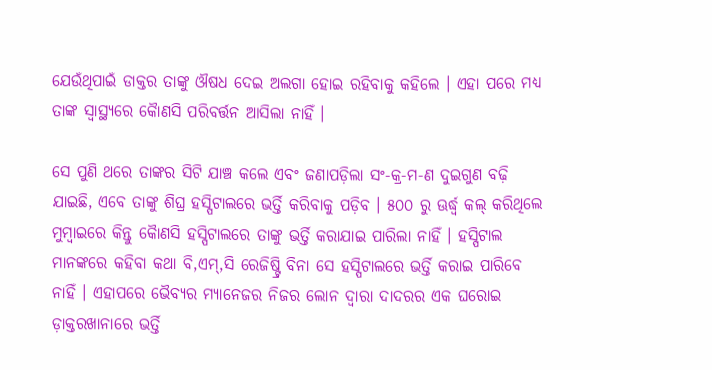ଯେଉଁଥିପାଇଁ ଡାକ୍ତର ତାଙ୍କୁ ଔଷଧ ଦେଇ ଅଲଗା ହୋଇ ରହିବାକୁ କହିଲେ । ଏହା ପରେ ମଧ୍ୟ ତାଙ୍କ ସ୍ବାସ୍ଥ୍ୟରେ କୈାଣସି ପରିବର୍ତ୍ତନ ଆସିଲା ନାହିଁ ।

ସେ ପୁଣି ଥରେ ତାଙ୍କର ସିଟି ଯାଞ୍ଚ କଲେ ଏବଂ ଜଣାପଡ଼ିଲା ସଂ-କ୍ର-ମ-ଣ ଦୁଇଗୁଣ ବଢ଼ି ଯାଇଛି, ଏବେ ତାଙ୍କୁ ଶିଘ୍ର ହସ୍ପିଟାଲରେ ଭର୍ତ୍ତି କରିବାକୁ ପଡ଼ିବ । ୫୦୦ ରୁ ଊର୍ଦ୍ଧ୍ବ କଲ୍ କରିଥିଲେ ମୁମ୍ବାଇରେ କିନ୍ତୁ କୈାଣସି ହସ୍ପିଟାଲରେ ତାଙ୍କୁ ଭର୍ତ୍ତି କରାଯାଇ ପାରିଲା ନାହିଁ । ହସ୍ପିଟାଲ ମାନଙ୍କରେ କହିବା କଥା ବି,ଏମ୍,ସି ରେଜିଷ୍ଟ୍ରି ବିନା ସେ ହସ୍ପିଟାଲରେ ଭର୍ତ୍ତି କରାଇ ପାରିବେ ନାହିଁ । ଏହାପରେ ଭୈବ୍ୟର ମ୍ୟାନେଜର ନିଜର ଲୋନ ଦ୍ବାରା ଦାଦରର ଏକ ଘରୋଇ ଡ଼ାକ୍ତରଖାନାରେ ଭର୍ତ୍ତି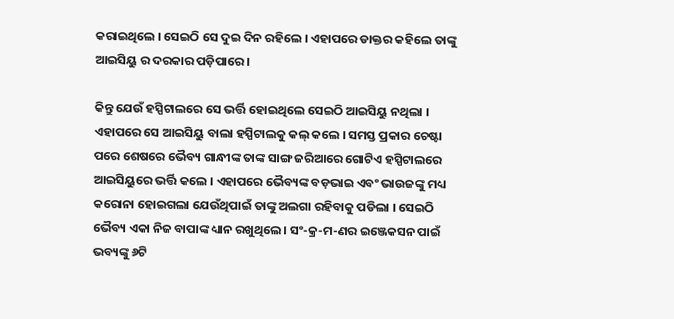କରାଇଥିଲେ । ସେଇଠି ସେ ଦୁଇ ଦିନ ରହିଲେ । ଏହାପରେ ଡାକ୍ତର କହିଲେ ତାଙ୍କୁ ଆଇସିୟୁ ର ଦରକାର ପଡ଼ିପାରେ ।

କିନ୍ତୁ ଯେଉଁ ହସ୍ପିଟାଲରେ ସେ ଭର୍ତ୍ତି ହୋଇଥିଲେ ସେଇଠି ଆଇସିୟୁ ନଥିଲା । ଏହାପରେ ସେ ଆଇସିୟୁ ବାଲା ହସ୍ପିଟାଲକୁ କଲ୍ କଲେ । ସମସ୍ତ ପ୍ରକାର ଚେଷ୍ଟା ପରେ ଶେଷରେ ଭୈବ୍ୟ ଗାନ୍ଧୀଙ୍କ ତାଙ୍କ ସାଙ୍ଗ ଜରିଆରେ ଗୋଟିଏ ହସ୍ପିଟାଲରେ ଆଇସିୟୁରେ ଭର୍ତ୍ତି କଲେ । ଏହାପରେ ଭୈବ୍ୟଙ୍କ ବଡ଼ଭାଇ ଏବଂ ଭାଉଜଙ୍କୁ ମଧ୍ୟ କରୋନା ହୋଇଗଲା ଯେଉଁଥିପାଇଁ ତାଙ୍କୁ ଅଲଗା ରହିବାକୁ ପଡିଲା । ସେଇଠି ଭୈବ୍ୟ ଏକା ନିଜ ବାପାଙ୍କ ଧ୍ୟାନ ରଖୁଥିଲେ । ସଂ-କ୍ର-ମ-ଣର ଇଞ୍ଜେକସନ ପାଇଁ ଭବ୍ୟଙ୍କୁ ୬ଟି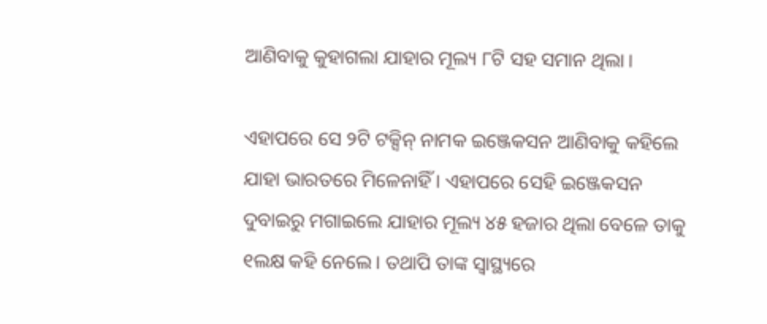ଆଣିବାକୁ କୁହାଗଲା ଯାହାର ମୂଲ୍ୟ ୮ଟି ସହ ସମାନ ଥିଲା ।

ଏହାପରେ ସେ ୨ଟି ଟକ୍ସିନ୍ ନାମକ ଇଞ୍ଜେକସନ ଆଣିବାକୁ କହିଲେ ଯାହା ଭାରତରେ ମିଳେନାହିଁ । ଏହାପରେ ସେହି ଇଞ୍ଜେକସନ ଦୁବାଇରୁ ମଗାଇଲେ ଯାହାର ମୂଲ୍ୟ ୪୫ ହଜାର ଥିଲା ବେଳେ ତାକୁ ୧ଲକ୍ଷ କହି ନେଲେ । ତଥାପି ତାଙ୍କ ସ୍ବାସ୍ଥ୍ୟରେ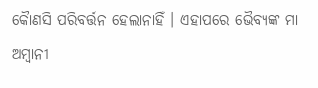କୈାଣସି ପରିବର୍ତ୍ତନ ହେଲାନାହିଁ । ଏହାପରେ ଭୈବ୍ୟଙ୍କ ମା ଅମ୍ବାନୀ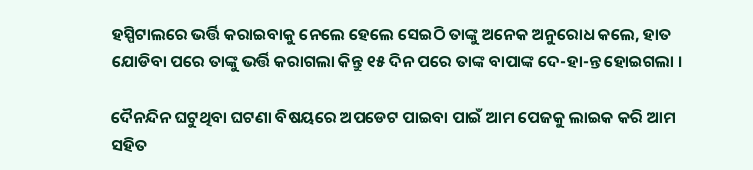ହସ୍ପିଟାଲରେ ଭର୍ତ୍ତି କରାଇବାକୁ ନେଲେ ହେଲେ ସେଇଠି ତାଙ୍କୁ ଅନେକ ଅନୁରୋଧ କଲେ, ହାତ ଯୋଡିବା ପରେ ତାଙ୍କୁ ଭର୍ତ୍ତି କରାଗଲା କିନ୍ତୁ ୧୫ ଦିନ ପରେ ତାଙ୍କ ବାପାଙ୍କ ଦେ-ହା-ନ୍ତ ହୋଇଗଲା ।

ଦୈନନ୍ଦିନ ଘଟୁଥିବା ଘଟଣା ବିଷୟରେ ଅପଡେଟ ପାଇବା ପାଇଁ ଆମ ପେଜକୁ ଲାଇକ କରି ଆମ ସହିତ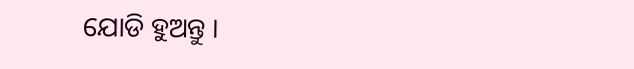ଯୋଡି ହୁଅନ୍ତୁ ।